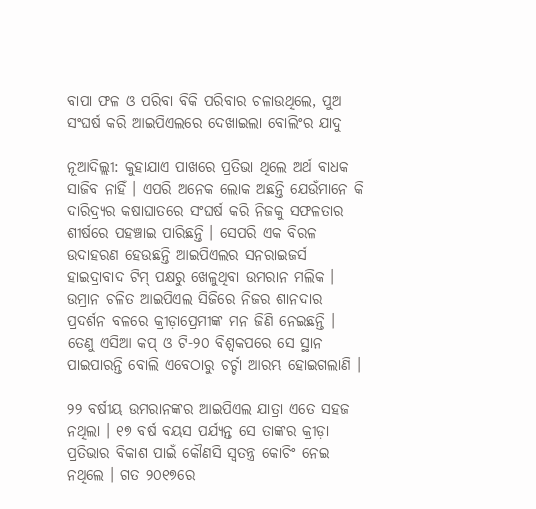ବାପା ଫଳ ଓ ପରିବା ବିକି ପରିବାର ଚଳାଉଥିଲେ, ପୁଅ ସଂଘର୍ଷ କରି ଆଇପିଏଲରେ ଦେଖାଇଲା ବୋଲିଂର ଯାଦୁ

ନୂଆଦିଲ୍ଲୀ: କୁହାଯାଏ ପାଖରେ ପ୍ରତିଭା ଥିଲେ ଅର୍ଥ ବାଧକ ସାଜିବ ନାହିଁ । ଏପରି ଅନେକ ଲୋକ ଅଛନ୍ତି ଯେଉଁମାନେ କି ଦାରିଦ୍ର୍ୟର କଷାଘାତରେ ସଂଘର୍ଷ କରି ନିଜକୁ ସଫଳତାର ଶୀର୍ଷରେ ପହଞ୍ଚାଇ ପାରିଛନ୍ତି । ସେପରି ଏକ ବିରଳ ଉଦାହରଣ ହେଉଛନ୍ତି ଆଇପିଏଲର ସନରାଇଜର୍ସ ହାଇଦ୍ରାବାଦ ଟିମ୍ ପକ୍ଷରୁ ଖେଳୁଥିବା ଉମରାନ ମଲିକ । ଉମ୍ରାନ ଚଳିତ ଆଇପିଏଲ ସିଜିରେ ନିଜର ଶାନଦାର ପ୍ରଦର୍ଶନ ବଳରେ କ୍ରୀଡ଼ାପ୍ରେମୀଙ୍କ ମନ ଜିଣି ନେଇଛନ୍ତି । ତେଣୁ ଏସିଆ କପ୍ ଓ ଟି-୨୦ ବିଶ୍ୱକପରେ ସେ ସ୍ଥାନ ପାଇପାରନ୍ତି ବୋଲି ଏବେଠାରୁ ଚର୍ଚ୍ଚା ଆରମ୍ଭ ହୋଇଗଲାଣି ।

୨୨ ବର୍ଷୀୟ ଉମରାନଙ୍କର ଆଇପିଏଲ ଯାତ୍ରା ଏତେ ସହଜ ନଥିଲା । ୧୭ ବର୍ଷ ବୟସ ପର୍ଯ୍ୟନ୍ତ ସେ ତାଙ୍କର କ୍ରୀଡ଼ା ପ୍ରତିଭାର ବିକାଶ ପାଇଁ କୌଣସି ସ୍ୱତନ୍ତ୍ର କୋଚିଂ ନେଇ ନଥିଲେ । ଗତ ୨୦୧୭ରେ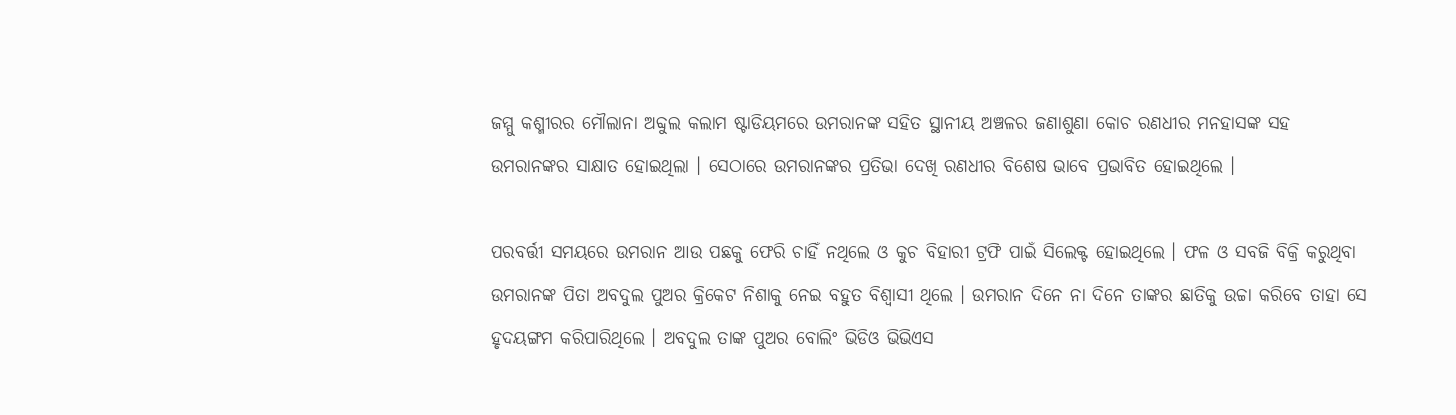ଜମ୍ମୁ କଶ୍ମୀରର ମୌଲାନା ଅବ୍ଦୁଲ କଲାମ ଷ୍ଟାଡିୟମରେ ଉମରାନଙ୍କ ସହିତ ସ୍ଥାନୀୟ ଅଞ୍ଚଳର ଜଣାଶୁଣା କୋଚ ରଣଧୀର ମନହାସଙ୍କ ସହ ଉମରାନଙ୍କର ସାକ୍ଷାତ ହୋଇଥିଲା । ସେଠାରେ ଉମରାନଙ୍କର ପ୍ରତିଭା ଦେଖି ରଣଧୀର ବିଶେଷ ଭାବେ ପ୍ରଭାବିତ ହୋଇଥିଲେ ।

ପରବର୍ତ୍ତୀ ସମୟରେ ଉମରାନ ଆଉ ପଛକୁ ଫେରି ଚାହିଁ ନଥିଲେ ଓ କୁଚ ବିହାରୀ ଟ୍ରଫି ପାଇଁ ସିଲେକ୍ଟ ହୋଇଥିଲେ । ଫଳ ଓ ସବଜି ବିକ୍ରି କରୁଥିବା ଉମରାନଙ୍କ ପିତା ଅବଦୁଲ ପୁଅର କ୍ରିକେଟ ନିଶାକୁ ନେଇ ବହୁତ ବିଶ୍ୱାସୀ ଥିଲେ । ଉମରାନ ଦିନେ ନା ଦିନେ ତାଙ୍କର ଛାତିକୁ ଉଚ୍ଚା କରିବେ ତାହା ସେ ହୃଦୟଙ୍ଗମ କରିପାରିଥିଲେ । ଅବଦୁଲ ତାଙ୍କ ପୁଅର ବୋଲିଂ ଭିଡିଓ ଭିଭିଏସ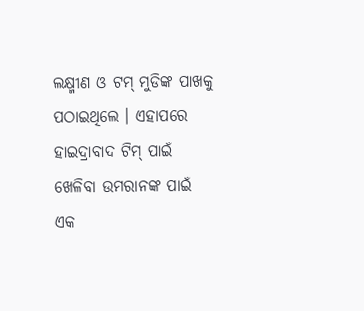ଲକ୍ଷ୍ମୀଣ ଓ ଟମ୍ ମୁଡିଙ୍କ ପାଖକୁ ପଠାଇଥିଲେ । ଏହାପରେ ହାଇଦ୍ରାବାଦ ଟିମ୍ ପାଇଁ ଖେଳିବା ଉମରାନଙ୍କ ପାଇଁ ଏକ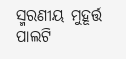ସ୍ମରଣୀୟ ମୁହୂର୍ତ୍ତ ପାଲଟି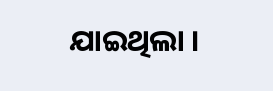ଯାଇଥିଲା ।